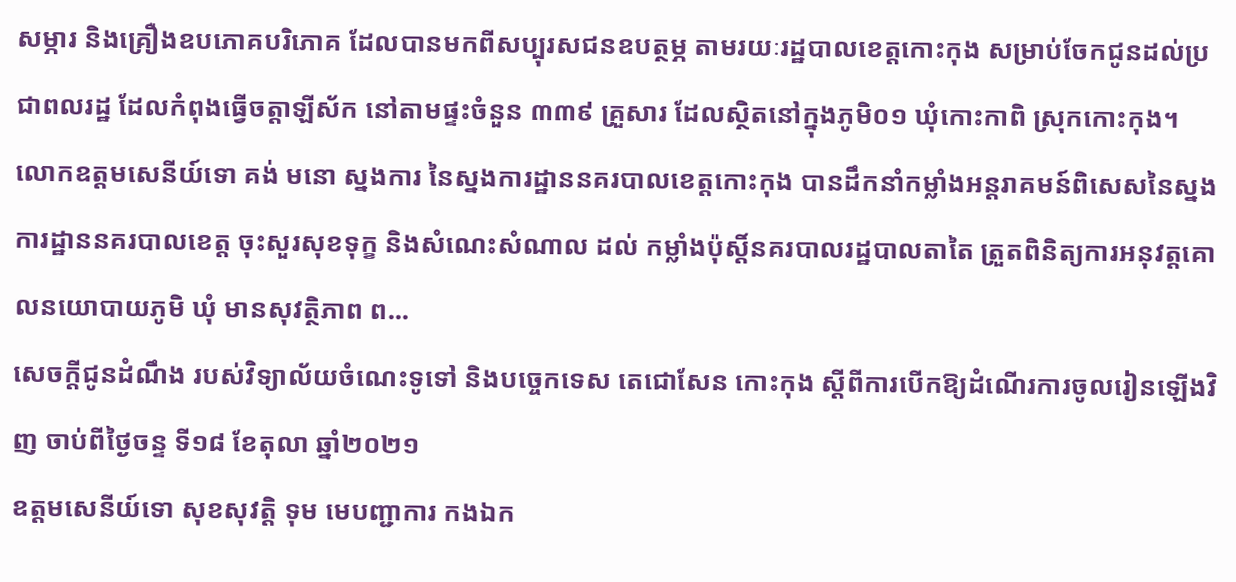សម្ភារ និងគ្រឿងឧបភោគបរិភោគ ដែលបានមកពីសប្បុរសជនឧបត្ថម្ភ តាមរយៈរដ្ឋបាលខេត្តកោះកុង សម្រាប់ចែកជូនដល់ប្រជាពលរដ្ឋ ដែលកំពុងធ្វើចត្តាឡីស័ក នៅតាមផ្ទះចំនួន ៣៣៩ គ្រួសារ ដែលស្ថិតនៅក្នុងភូមិ០១ ឃុំកោះកាពិ ស្រុកកោះកុង។
លោកឧត្តមសេនីយ៍ទោ គង់ មនោ ស្នងការ នៃស្នងការដ្ឋាននគរបាលខេត្តកោះកុង បានដឹកនាំកម្លាំងអន្តរាគមន៍ពិសេសនៃស្នងការដ្ឋាននគរបាលខេត្ត ចុះសួរសុខទុក្ខ និងសំណេះសំណាល ដល់ កម្លាំងប៉ុស្តិ៍នគរបាលរដ្ឋបាលតាតៃ ត្រួតពិនិត្យការអនុវត្តគោលនយោបាយភូមិ ឃុំ មានសុវត្ថិភាព ព...
សេចក្តីជូនដំណឹង របស់វិទ្យាល័យចំណេះទូទៅ និងបច្ចេកទេស តេជោសែន កោះកុង ស្តីពីការបើកឱ្យដំណើរការចូលរៀនឡើងវិញ ចាប់ពីថ្ងៃចន្ទ ទី១៨ ខែតុលា ឆ្នាំ២០២១
ឧត្តមសេនីយ៍ទោ សុខសុវត្តិ ទុម មេបញ្ជាការ កងឯក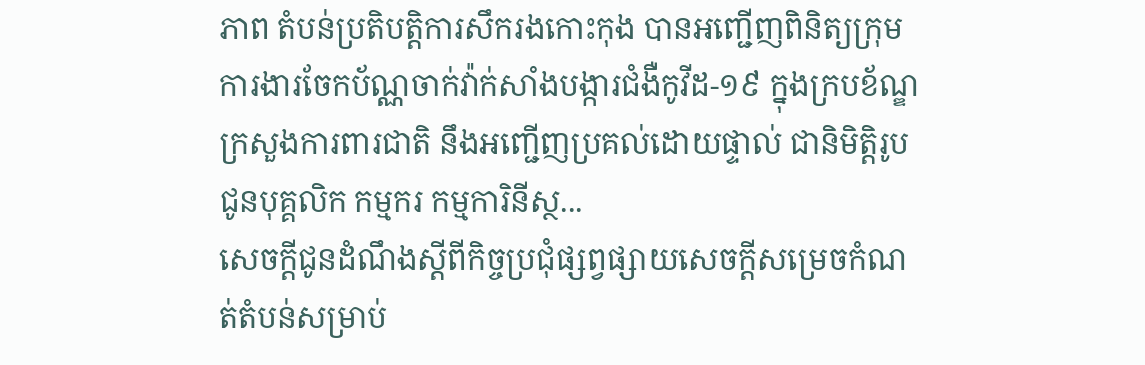ភាព តំបន់ប្រតិបត្តិការសឹករងកោះកុង បានអញ្ជើញពិនិត្យក្រុមការងារចែកប័ណ្ណចាក់វ៉ាក់សាំងបង្ការជំងឺកូវីដ-១៩ ក្នុងក្របខ័ណ្ឌក្រសួងការពារជាតិ នឹងអញ្ជើញប្រគល់ដោយផ្ទាល់ ជានិមិត្តិរូប ជូនបុគ្គលិក កម្មករ កម្មការិនីស្ថ...
សេចក្តីជូនដំណឹងស្តីពីកិច្ចប្រជុំផ្សព្វផ្សាយសេចក្តីសម្រេចកំណត់តំបន់សម្រាប់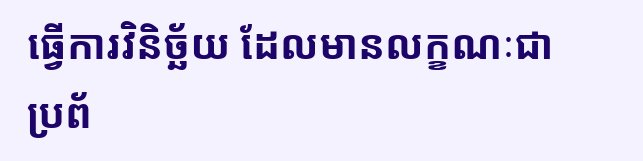ធ្វើការវិនិច្ឆ័យ ដែលមានលក្ខណៈជាប្រព័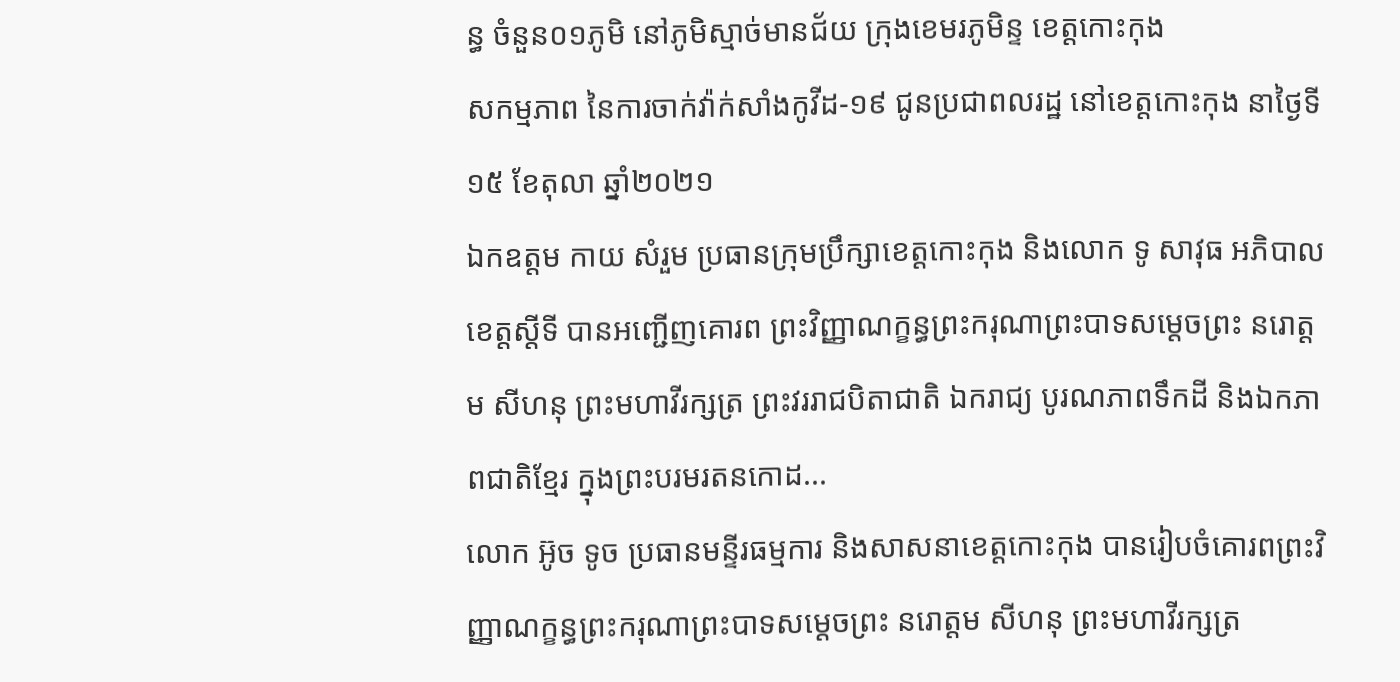ន្ធ ចំនួន០១ភូមិ នៅភូមិស្មាច់មានជ័យ ក្រុងខេមរភូមិន្ទ ខេត្តកោះកុង
សកម្មភាព នៃការចាក់វ៉ាក់សាំងកូវីដ-១៩ ជូនប្រជាពលរដ្ឋ នៅខេត្តកោះកុង នាថ្ងៃទី១៥ ខែតុលា ឆ្នាំ២០២១
ឯកឧត្តម កាយ សំរួម ប្រធានក្រុមប្រឹក្សាខេត្តកោះកុង និងលោក ទូ សាវុធ អភិបាលខេត្តស្តីទី បានអញ្ជើញគោរព ព្រះវិញ្ញាណក្ខន្ធព្រះករុណាព្រះបាទសម្ដេចព្រះ នរោត្ដម សីហនុ ព្រះមហាវីរក្សត្រ ព្រះវររាជបិតាជាតិ ឯករាជ្យ បូរណភាពទឹកដី និងឯកភាពជាតិខ្មែរ ក្នុងព្រះបរមរតនកោដ...
លោក អ៊ូច ទូច ប្រធានមន្ទីរធម្មការ និងសាសនាខេត្តកោះកុង បានរៀបចំគោរពព្រះវិញ្ញាណក្ខន្ធព្រះករុណាព្រះបាទសម្ដេចព្រះ នរោត្ដម សីហនុ ព្រះមហាវីរក្សត្រ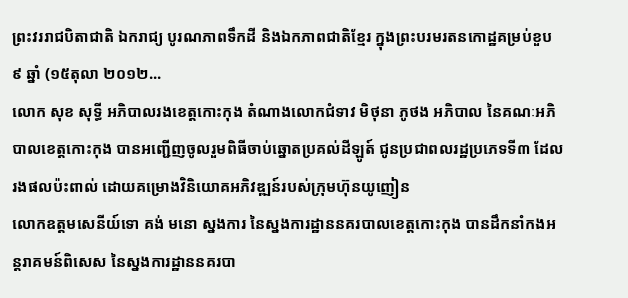ព្រះវររាជបិតាជាតិ ឯករាជ្យ បូរណភាពទឹកដី និងឯកភាពជាតិខ្មែរ ក្នុងព្រះបរមរតនកោដ្ឋគម្រប់ខួប ៩ ឆ្នាំ (១៥តុលា ២០១២...
លោក សុខ សុទ្ធី អភិបាលរងខេត្តកោះកុង តំណាងលោកជំទាវ មិថុនា ភូថង អភិបាល នៃគណៈអភិបាលខេត្តកោះកុង បានអញ្ជើញចូលរួមពិធីចាប់ឆ្នោតប្រគល់ដីឡូត៍ ជូនប្រជាពលរដ្ឋប្រភេទទី៣ ដែលរងផលប៉ះពាល់ ដោយគម្រោងវិនិយោគអភិវឌ្ឍន៍របស់ក្រុមហ៊ុនយូញៀន
លោកឧត្តមសេនីយ៍ទោ គង់ មនោ ស្នងការ នៃស្នងការដ្ឋាននគរបាលខេត្តកោះកុង បានដឹកនាំកងអន្តរាគមន៍ពិសេស នៃស្នងការដ្ឋាននគរបា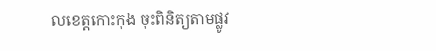លខេត្តកោះកុង ចុះពិនិត្យតាមផ្លូវ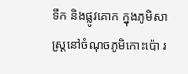ទឹក និងផ្លូវគោក ក្នុងភូមិសាស្រ្តនៅចំណុចភូមិកោះប៉ោ រ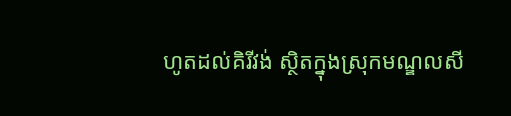ហូតដល់គិរីវង់ ស្ថិតក្នុងស្រុកមណ្ឌលសី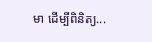មា ដើម្បីពិនិត្យ...